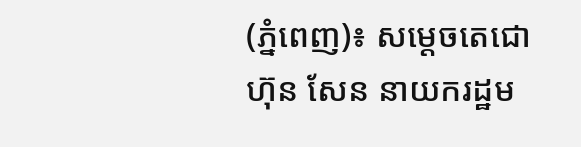(ភ្នំពេញ)៖ សម្តេចតេជោ ហ៊ុន សែន នាយករដ្ឋម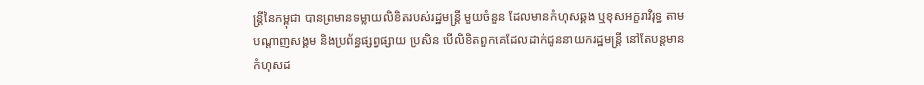ន្ត្រីនៃកម្ពុជា បានព្រមានទម្លាយលិខិតរបស់រដ្ឋមន្ត្រី មួយចំនួន ដែលមានកំហុសឆ្គង ឬខុសអក្ខរាវិរុទ្ធ តាមបណ្តាញសង្គម និងប្រព័ន្ធផ្សព្វផ្សាយ ប្រសិន បើលិខិតពួកគេដែលដាក់ជូននាយករដ្ឋមន្ត្រី នៅតែបន្តមានកំហុសដ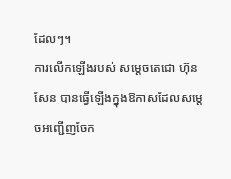ដែលៗ។
ការលើកឡើងរបស់ សម្តេចតេជោ ហ៊ុន សែន បានធ្វើឡើងក្នុងឱកាសដែលសម្តេចអញ្ជើញចែក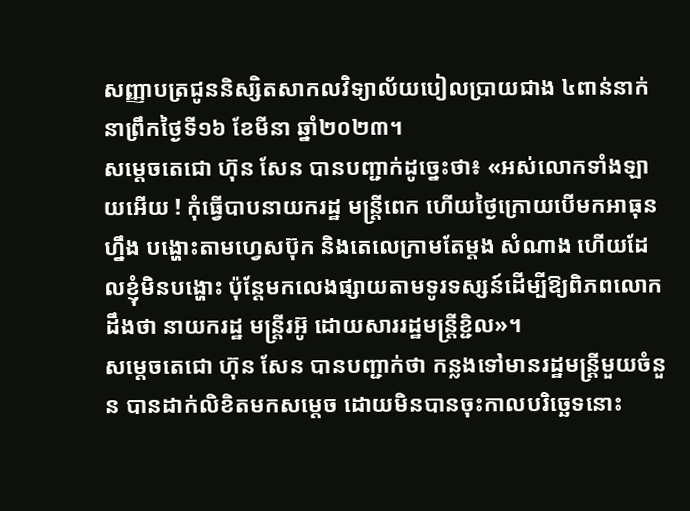សញ្ញាបត្រជូននិស្សិតសាកលវិទ្យាល័យបៀលប្រាយជាង ៤ពាន់នាក់ នាព្រឹកថ្ងៃទី១៦ ខែមីនា ឆ្នាំ២០២៣។
សម្តេចតេជោ ហ៊ុន សែន បានបញ្ជាក់ដូច្នេះថា៖ «អស់លោកទាំងឡាយអើយ ! កុំធ្វើបាបនាយករដ្ឋ មន្ត្រីពេក ហើយថ្ងៃក្រោយបើមកអាធុនហ្នឹង បង្ហោះតាមហ្វេសប៊ុក និងតេលេក្រាមតែម្តង សំណាង ហើយដែលខ្ញុំមិនបង្ហោះ ប៉ុន្តែមកលេងផ្សាយតាមទូរទស្សន៍ដើម្បីឱ្យពិភពលោកដឹងថា នាយករដ្ឋ មន្ត្រីរអ៊ូ ដោយសាររដ្ឋមន្ត្រីខ្ជិល»។
សម្តេចតេជោ ហ៊ុន សែន បានបញ្ជាក់ថា កន្លងទៅមានរដ្ឋមន្ត្រីមួយចំនួន បានដាក់លិខិតមកសម្តេច ដោយមិនបានចុះកាលបរិច្ឆេទនោះ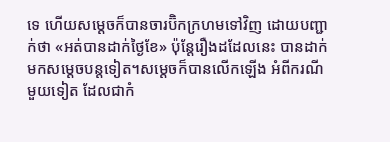ទេ ហើយសម្តេចក៏បានចារប៊ិកក្រហមទៅវិញ ដោយបញ្ជាក់ថា «អត់បានដាក់ថ្ងៃខែ» ប៉ុន្តែរឿងដដែលនេះ បានដាក់មកសម្តេចបន្តទៀត។សម្តេចក៏បានលើកឡើង អំពីករណីមួយទៀត ដែលជាកំ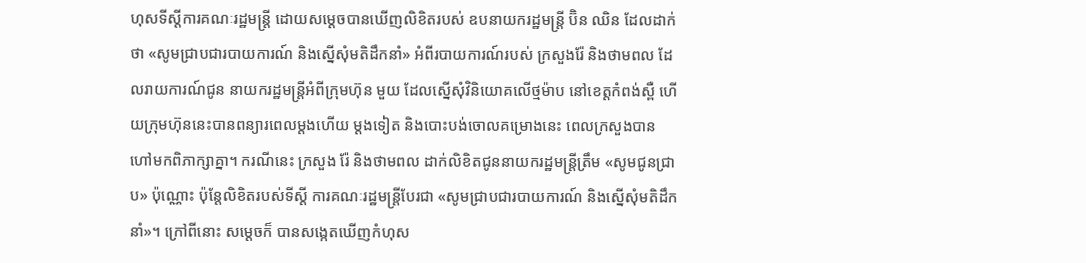ហុសទីស្តីការគណៈរដ្ឋមន្ត្រី ដោយសម្តេចបានឃើញលិខិតរបស់ ឧបនាយករដ្ឋមន្ត្រី ប៊ិន ឈិន ដែលដាក់ថា «សូមជ្រាបជារបាយការណ៍ និងស្នើសុំមតិដឹកនាំ» អំពីរបាយការណ៍របស់ ក្រសួងរ៉ែ និងថាមពល ដែលរាយការណ៍ជូន នាយករដ្ឋមន្ត្រីអំពីក្រុមហ៊ុន មួយ ដែលស្នើសុំវិនិយោគលើថ្មម៉ាប នៅខេត្តកំពង់ស្ពឺ ហើយក្រុមហ៊ុននេះបានពន្យារពេលម្តងហើយ ម្តងទៀត និងបោះបង់ចោលគម្រោងនេះ ពេលក្រសួងបានហៅមកពិភាក្សាគ្នា។ ករណីនេះ ក្រសួង រ៉ែ និងថាមពល ដាក់លិខិតជូននាយករដ្ឋមន្ត្រីត្រឹម «សូមជូនជ្រាប» ប៉ុណ្ណោះ ប៉ុន្តែលិខិតរបស់ទីស្តី ការគណៈរដ្ឋមន្ត្រីបែរជា «សូមជ្រាបជារបាយការណ៍ និងស្នើសុំមតិដឹកនាំ»។ ក្រៅពីនោះ សម្តេចក៏ បានសង្កេតឃើញកំហុស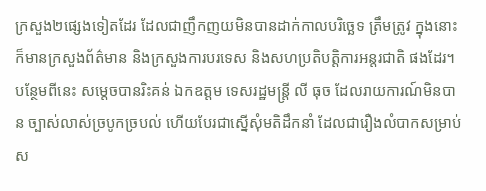ក្រសួង២ផ្សេងទៀតដែរ ដែលជាញឹកញយមិនបានដាក់កាលបរិច្ឆេទ ត្រឹមត្រូវ ក្នុងនោះក៏មានក្រសួងព័ត៌មាន និងក្រសួងការបរទេស និងសហប្រតិបត្តិការអន្តរជាតិ ផងដែរ។ បន្ថែមពីនេះ សម្តេចបានរិះគន់ ឯកឧត្តម ទេសរដ្ឋមន្ត្រី លី ធុច ដែលរាយការណ៍មិនបាន ច្បាស់លាស់ច្របូកច្របល់ ហើយបែរជាស្នើសុំមតិដឹកនាំ ដែលជារឿងលំបាកសម្រាប់ស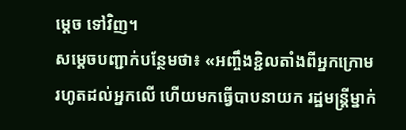ម្តេច ទៅវិញ។
សម្តេចបញ្ជាក់បន្ថែមថា៖ «អញ្ចឹងខ្ជិលតាំងពីអ្នកក្រោមរហូតដល់អ្នកលើ ហើយមកធ្វើបាបនាយក រដ្ឋមន្ត្រីម្នាក់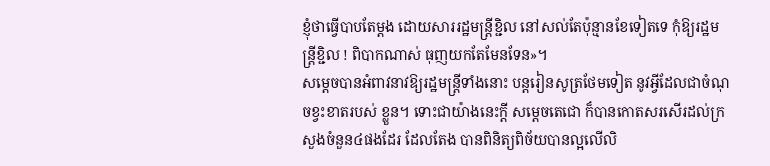ខ្ញុំថាធ្វើបាបតែម្តង ដោយសាររដ្ឋមន្ត្រីខ្ជិល នៅសល់តែប៉ុន្មានខែទៀតទេ កុំឱ្យរដ្ឋមន្ត្រីខ្ជិល ! ពិបាកណាស់ ធុញយកតែមែនទែន»។
សម្តេចបានអំពាវនាវឱ្យរដ្ឋមន្ត្រីទាំងនោះ បន្តរៀនសូត្រថែមទៀត នូវអ្វីដែលជាចំណុចខ្វះខាតរបស់ ខ្លួន។ ទោះជាយ៉ាងនេះក្តី សម្តេចតេជោ ក៏បានកោតសរសើរដល់ក្រសួងចំនួន៤ផងដែរ ដែលតែង បានពិនិត្យពិច័យបានល្អលើលិ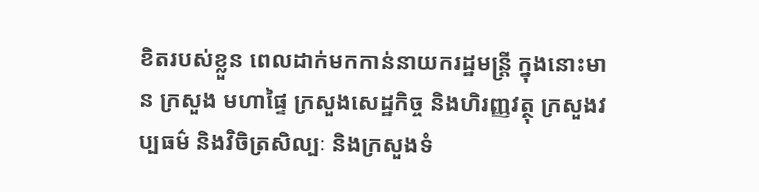ខិតរបស់ខ្លួន ពេលដាក់មកកាន់នាយករដ្ឋមន្ត្រី ក្នុងនោះមាន ក្រសួង មហាផ្ទៃ ក្រសួងសេដ្ឋកិច្ច និងហិរញ្ញវត្ថុ ក្រសួងវប្បធម៌ និងវិចិត្រសិល្បៈ និងក្រសួងទំ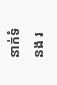នាក់ទំនង រ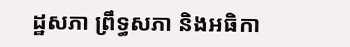ដ្ឋសភា ព្រឹទ្ធសភា និងអធិកា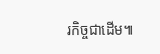រកិច្ចជាដើម៕